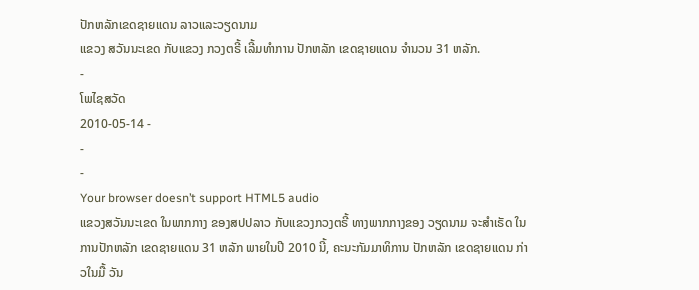ປັກຫລັກເຂດຊາຍແດນ ລາວແລະວຽດນາມ
ແຂວງ ສວັນນະເຂດ ກັບແຂວງ ກວງຕຣີ້ ເລີ້ມທໍາການ ປັກຫລັກ ເຂດຊາຍແດນ ຈໍານວນ 31 ຫລັກ.
-
ໂພໄຊສວັດ
2010-05-14 -
-
-
Your browser doesn’t support HTML5 audio
ແຂວງສວັນນະເຂດ ໃນພາກກາງ ຂອງສປປລາວ ກັບແຂວງກວງຕຣີ້ ທາງພາກກາງຂອງ ວຽດນາມ ຈະສຳເຣັດ ໃນການປັກຫລັກ ເຂດຊາຍແດນ 31 ຫລັກ ພາຍໃນປີ 2010 ນີ້, ຄະນະກັມມາທິການ ປັກຫລັກ ເຂດຊາຍແດນ ກ່າວໃນມື້ ວັນ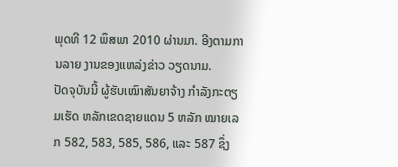ພຸດທີ 12 ພຶສພາ 2010 ຜ່ານມາ. ອີງຕາມການລາຍ ງານຂອງແຫລ່ງຂ່າວ ວຽດນາມ.
ປັດຈຸບັນນີ້ ຜູ້ຮັບເໝົາສັນຍາຈ້າງ ກຳລັງກະຕຽມເຮັດ ຫລັກເຂດຊາຍແດນ 5 ຫລັກ ໝາຍເລກ 582, 583, 585, 586, ແລະ 587 ຊຶ່ງ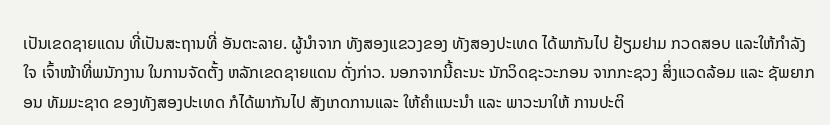ເປັນເຂດຊາຍແດນ ທີ່ເປັນສະຖານທີ່ ອັນຕະລາຍ. ຜູ້ນຳຈາກ ທັງສອງແຂວງຂອງ ທັງສອງປະເທດ ໄດ້ພາກັນໄປ ຢ້ຽມຢາມ ກວດສອບ ແລະໃຫ້ກຳລັງໃຈ ເຈົ້າໜ້າທີ່ພນັກງານ ໃນການຈັດຕັ້ງ ຫລັກເຂດຊາຍແດນ ດັ່ງກ່າວ. ນອກຈາກນີ້ຄະນະ ນັກວິດຊະວະກອນ ຈາກກະຊວງ ສິ່ງແວດລ້ອມ ແລະ ຊັພຍາກອນ ທັມມະຊາດ ຂອງທັງສອງປະເທດ ກໍໄດ້ພາກັນໄປ ສັງເກດການແລະ ໃຫ້ຄຳແນະນຳ ແລະ ພາວະນາໃຫ້ ການປະຕິ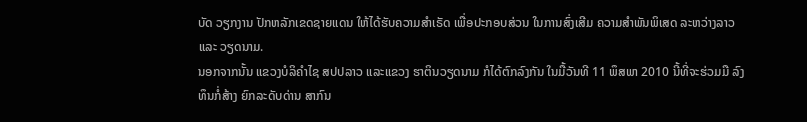ບັດ ວຽກງານ ປັກຫລັກເຂດຊາຍແດນ ໃຫ້ໄດ້ຮັບຄວາມສຳເຣັດ ເພື່ອປະກອບສ່ວນ ໃນການສົ່ງເສີມ ຄວາມສຳພັນພິເສດ ລະຫວ່າງລາວແລະ ວຽດນາມ.
ນອກຈາກນັ້ນ ແຂວງບໍລິຄຳໄຊ ສປປລາວ ແລະແຂວງ ຮາຕິນວຽດນາມ ກໍໄດ້ຕົກລົງກັນ ໃນມື້ວັນທີ 11 ພຶສພາ 2010 ນີ້ທີ່ຈະຮ່ວມມື ລົງທຶນກໍ່ສ້າງ ຍົກລະດັບດ່ານ ສາກົນ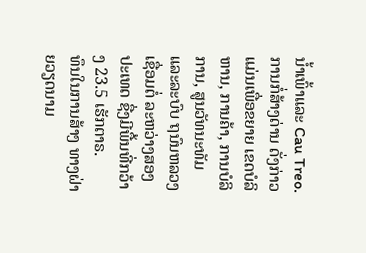ນ້ຳເພົ້າແລະ Cau Treo. ການກໍ່ສ້າງດ່ານ ດັ່ງກ່າວແມ່ນເພື່ອຂຍາຍ ເຂດບໍລິຫານ, ການຄ້າ, ການບໍລິການ, ສູນວັທນະທັມ ແລະລະບົບ ຖນົນຫລວງເຊື່ອມຕໍ່ ລະຫວ່າງສອງປະເທດ ຊື່ງມີພື້ນທີ່ກວ້າງ 23.5 ເຮັກຕາຣ.
ທຶນໃນການສ້າງ ທາງຝ່າຍວຽດນາມ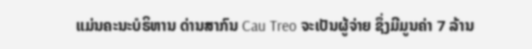ແມ່ນຄະນະບໍຣິຫານ ດ່ານສາກົນ Cau Treo ຈະເປັນຜູ້ຈ່າຍ ຊຶ່ງມີມູນຄ່າ 7 ລ້ານ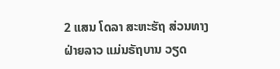2 ແສນ ໂດລາ ສະຫະຮັຖ ສ່ວນທາງຝ່າຍລາວ ແມ່ນຣັຖບານ ວຽດ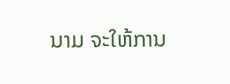ນາມ ຈະໃຫ້ການ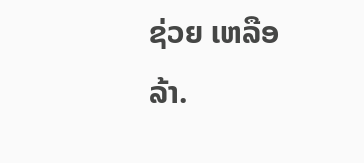ຊ່ວຍ ເຫລືອລ້າ.